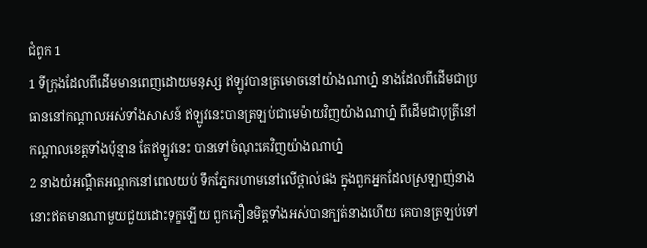ជំពូក 1
1 ទីក្រុងដែលពីដើមមានពេញដោយមនុស្ស ឥឡូវបានត្រមោចនៅយ៉ាងណាហ្ន៎ នាងដែលពីដើមជាប្រធាននៅកណ្តាលអស់ទាំងសាសន៍ ឥឡូវនេះបានត្រឡប់ជាមេម៉ាយវិញយ៉ាងណាហ្ន៎ ពីដើមជាបុត្រីនៅកណ្តាលខេត្តទាំងប៉ុន្មាន តែឥឡូវនេះ បានទៅចំណុះគេវិញយ៉ាងណាហ្ន៎
2 នាងយំអណ្តឺតអណ្តកនៅពេលយប់ ទឹកភ្នែករហាមនៅលើថ្ពាល់ផង ក្នុងពួកអ្នកដែលស្រឡាញ់នាង នោះឥតមានណាមួយជួយដោះទុក្ខឡើយ ពួកភឿនមិត្តទាំងអស់បានក្បត់នាងហើយ គេបានត្រឡប់ទៅ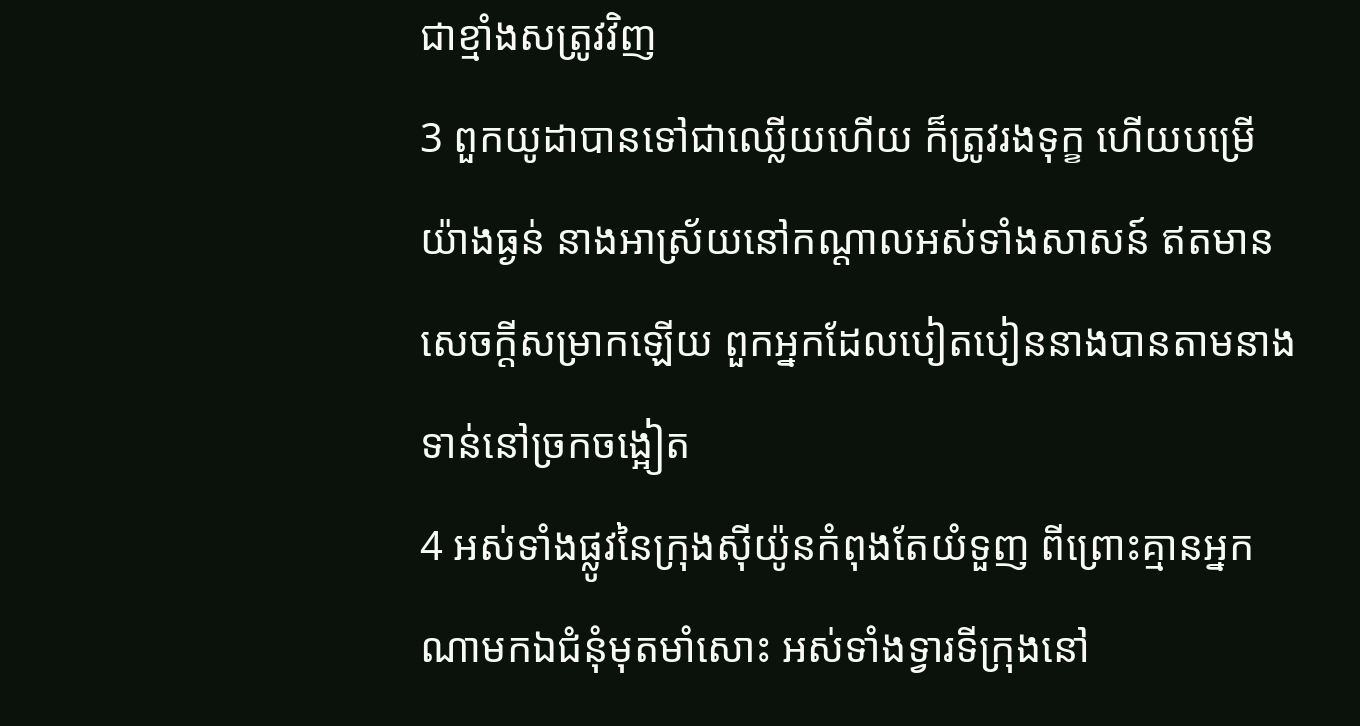ជាខ្មាំងសត្រូវវិញ
3 ពួកយូដាបានទៅជាឈ្លើយហើយ ក៏ត្រូវរងទុក្ខ ហើយបម្រើយ៉ាងធ្ងន់ នាងអាស្រ័យនៅកណ្តាលអស់ទាំងសាសន៍ ឥតមានសេចក្ដីសម្រាកឡើយ ពួកអ្នកដែលបៀតបៀននាងបានតាមនាងទាន់នៅច្រកចង្អៀត
4 អស់ទាំងផ្លូវនៃក្រុងស៊ីយ៉ូនកំពុងតែយំទួញ ពីព្រោះគ្មានអ្នកណាមកឯជំនុំមុតមាំសោះ អស់ទាំងទ្វារទីក្រុងនៅ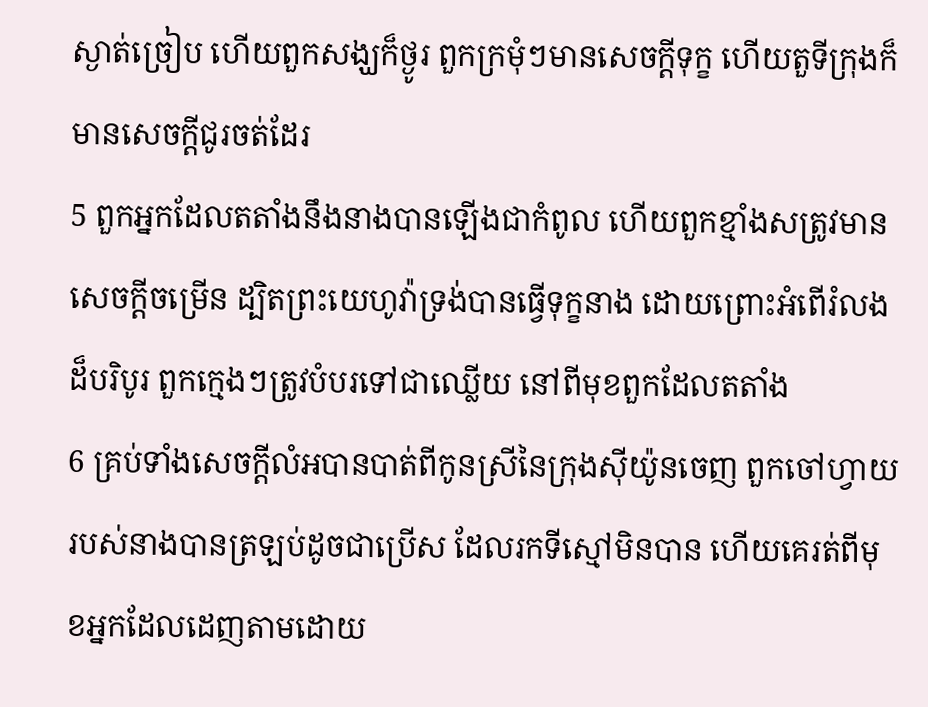ស្ងាត់ច្រៀប ហើយពួកសង្ឃក៏ថ្ងូរ ពួកក្រមុំៗមានសេចក្ដីទុក្ខ ហើយតួទីក្រុងក៏មានសេចក្ដីជូរចត់ដែរ
5 ពួកអ្នកដែលតតាំងនឹងនាងបានឡើងជាកំពូល ហើយពួកខ្មាំងសត្រូវមានសេចក្ដីចម្រើន ដ្បិតព្រះយេហូវ៉ាទ្រង់បានធ្វើទុក្ខនាង ដោយព្រោះអំពើរំលងដ៏បរិបូរ ពួកក្មេងៗត្រូវបំបរទៅជាឈ្លើយ នៅពីមុខពួកដែលតតាំង
6 គ្រប់ទាំងសេចក្ដីលំអបានបាត់ពីកូនស្រីនៃក្រុងស៊ីយ៉ូនចេញ ពួកចៅហ្វាយរបស់នាងបានត្រឡប់ដូចជាប្រើស ដែលរកទីស្មៅមិនបាន ហើយគេរត់ពីមុខអ្នកដែលដេញតាមដោយ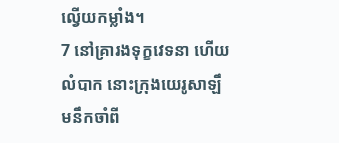ល្វើយកម្លាំង។
7 នៅគ្រារងទុក្ខវេទនា ហើយលំបាក នោះក្រុងយេរូសាឡឹមនឹកចាំពី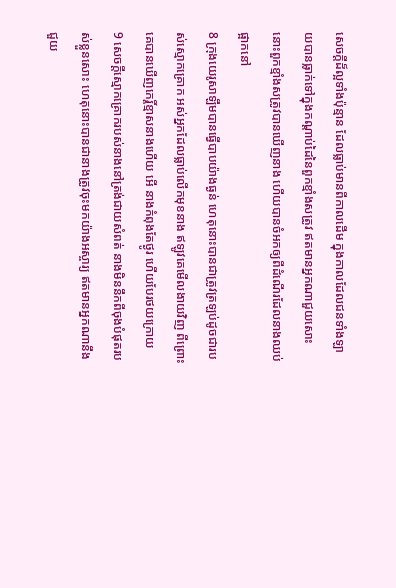សេចក្ដីដ៏ល្អទាំងប៉ុន្មាន ដែលធ្លាប់មានពីកាលដើម ក្នុងកាលដែលជនទាំងឡាយបានធ្លាក់ទៅក្នុងកណ្តាប់ដៃនៃពួកខ្មាំងសត្រូវ ឥតមានអ្នកណាជួយសោះ នោះពួកខ្មាំងសត្រូវបានឃើញនាង ហើយបានចំអកឲ្យពីដំណើរដែលនាងឈប់ផ្អាកនៅ
8 ក្រុងយេរូសាឡឹមបានធ្វើបាបយ៉ាងធ្ងន់ ហេតុនោះបានជាត្រូវត្រឡប់ដូចជារបស់ស្មោកគ្រោក អស់អ្នកដែលធ្លាប់លើកមុខនាង ឥឡូវគេមើលងាយវិញ ពីព្រោះគេបានឃើញកេរ្តិ៍ខ្មាសនាងហើយ អើ នាងកំពុងតែថ្ងូរ ហើយបែរថយក្រោយ
9 សេចក្ដីស្មោកគ្រោករបស់នាងនៅត្រង់ជាយសំពត់ នាងមិននឹកពីចុងបំផុតរបស់ខ្លួនសោះ ហេតុនោះបានជានាងត្រូវចុះមកយ៉ាងអស្ចារ្យ ឥតមានអ្នកណានឹងជួយ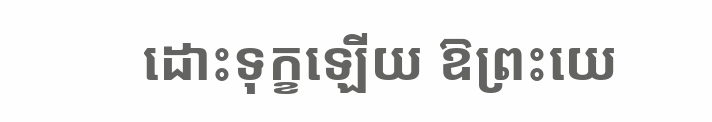ដោះទុក្ខឡើយ ឱព្រះយេ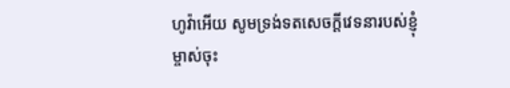ហូវ៉ាអើយ សូមទ្រង់ទតសេចក្ដីវេទនារបស់ខ្ញុំម្ចាស់ចុះ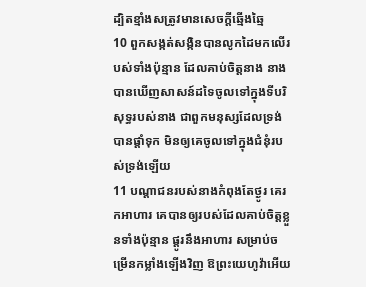ដ្បិតខ្មាំងសត្រូវមានសេចក្ដីឆ្មើងឆ្មៃ
10 ពួកសង្កត់សង្កិនបានលូកដៃមកលើរបស់ទាំងប៉ុន្មាន ដែលគាប់ចិត្តនាង នាងបានឃើញសាសន៍ដទៃចូលទៅក្នុងទីបរិសុទ្ធរបស់នាង ជាពួកមនុស្សដែលទ្រង់បានផ្តាំទុក មិនឲ្យគេចូលទៅក្នុងជំនុំរបស់ទ្រង់ឡើយ
11 បណ្តាជនរបស់នាងកំពុងតែថ្ងូរ គេរកអាហារ គេបានឲ្យរបស់ដែលគាប់ចិត្តខ្លួនទាំងប៉ុន្មាន ផ្តូរនឹងអាហារ សម្រាប់ចម្រើនកម្លាំងឡើងវិញ ឱព្រះយេហូវ៉ាអើយ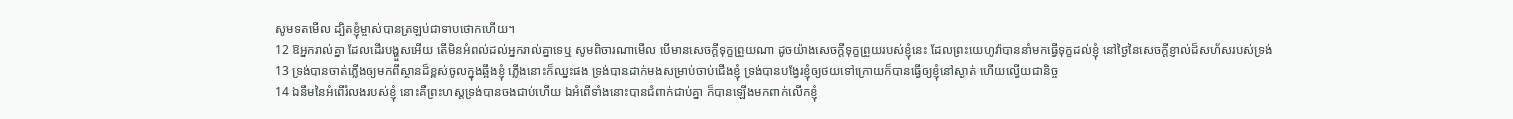សូមទតមើល ដ្បិតខ្ញុំម្ចាស់បានត្រឡប់ជាទាបថោកហើយ។
12 ឱអ្នករាល់គ្នា ដែលដើរបង្ហួសអើយ តើមិនអំពល់ដល់អ្នករាល់គ្នាទេឬ សូមពិចារណាមើល បើមានសេចក្ដីទុក្ខព្រួយណា ដូចយ៉ាងសេចក្ដីទុក្ខព្រួយរបស់ខ្ញុំនេះ ដែលព្រះយេហូវ៉ាបាននាំមកធ្វើទុក្ខដល់ខ្ញុំ នៅថ្ងៃនៃសេចក្ដីខ្ញាល់ដ៏សហ័សរបស់ទ្រង់
13 ទ្រង់បានចាត់ភ្លើងឲ្យមកពីស្ថានដ៏ខ្ពស់ចូលក្នុងឆ្អឹងខ្ញុំ ភ្លើងនោះក៏ឈ្នះផង ទ្រង់បានដាក់មងសម្រាប់ចាប់ជើងខ្ញុំ ទ្រង់បានបង្វែរខ្ញុំឲ្យថយទៅក្រោយក៏បានធ្វើឲ្យខ្ញុំនៅស្ងាត់ ហើយល្វើយជានិច្ច
14 ឯនឹមនៃអំពើរំលងរបស់ខ្ញុំ នោះគឺព្រះហស្តទ្រង់បានចងជាប់ហើយ ឯអំពើទាំងនោះបានជំពាក់ជាប់គ្នា ក៏បានឡើងមកពាក់លើកខ្ញុំ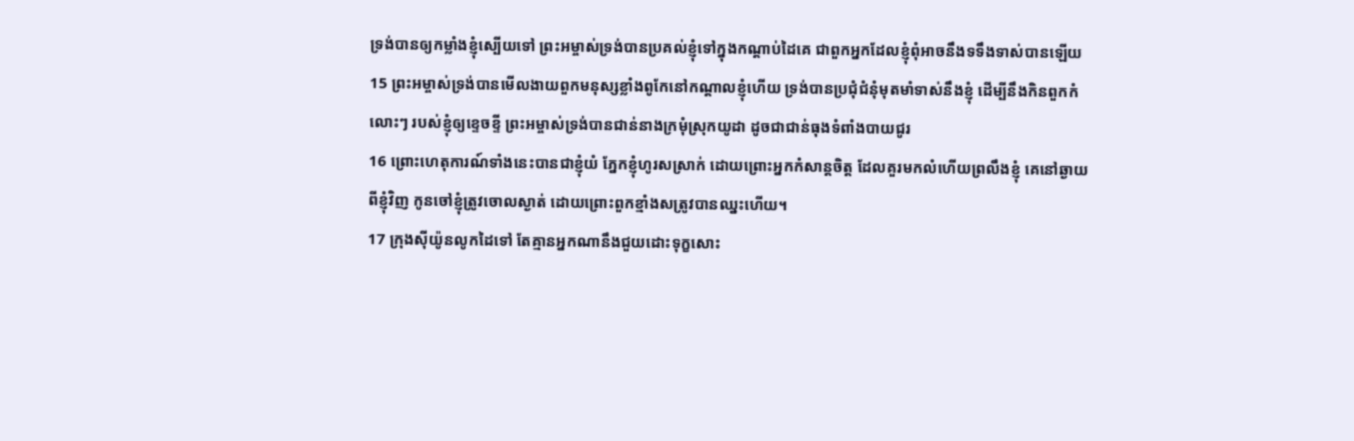ទ្រង់បានឲ្យកម្លាំងខ្ញុំស្បើយទៅ ព្រះអម្ចាស់ទ្រង់បានប្រគល់ខ្ញុំទៅក្នុងកណ្តាប់ដៃគេ ជាពួកអ្នកដែលខ្ញុំពុំអាចនឹងទទឹងទាស់បានឡើយ
15 ព្រះអម្ចាស់ទ្រង់បានមើលងាយពួកមនុស្សខ្លាំងពូកែនៅកណ្តាលខ្ញុំហើយ ទ្រង់បានប្រជុំជំនុំមុតមាំទាស់នឹងខ្ញុំ ដើម្បីនឹងកិនពួកកំលោះៗ របស់ខ្ញុំឲ្យខ្ទេចខ្ទី ព្រះអម្ចាស់ទ្រង់បានជាន់នាងក្រមុំស្រុកយូដា ដូចជាជាន់ធុងទំពាំងបាយជូរ
16 ព្រោះហេតុការណ៍ទាំងនេះបានជាខ្ញុំយំ ភ្នែកខ្ញុំហូរសស្រាក់ ដោយព្រោះអ្នកកំសាន្តចិត្ត ដែលគួរមកលំហើយព្រលឹងខ្ញុំ គេនៅឆ្ងាយពីខ្ញុំវិញ កូនចៅខ្ញុំត្រូវចោលស្ងាត់ ដោយព្រោះពួកខ្មាំងសត្រូវបានឈ្នះហើយ។
17 ក្រុងស៊ីយ៉ូនលូកដៃទៅ តែគ្មានអ្នកណានឹងជួយដោះទុក្ខសោះ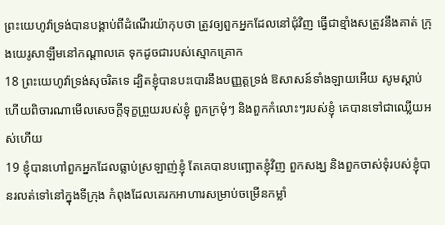ព្រះយេហូវ៉ាទ្រង់បានបង្គាប់ពីដំណើរយ៉ាកុបថា ត្រូវឲ្យពួកអ្នកដែលនៅជុំវិញ ធ្វើជាខ្មាំងសត្រូវនឹងគាត់ ក្រុងយេរូសាឡឹមនៅកណ្តាលគេ ទុកដូចជារបស់ស្មោកគ្រោក
18 ព្រះយេហូវ៉ាទ្រង់សុចរិតទេ ដ្បិតខ្ញុំបានបះបោរនឹងបញ្ញត្តទ្រង់ ឱសាសន៍ទាំងឡាយអើយ សូមស្តាប់ ហើយពិចារណាមើលសេចក្ដីទុក្ខព្រួយរបស់ខ្ញុំ ពួកក្រមុំៗ និងពួកកំលោះៗរបស់ខ្ញុំ គេបានទៅជាឈ្លើយអស់ហើយ
19 ខ្ញុំបានហៅពួកអ្នកដែលធ្លាប់ស្រឡាញ់ខ្ញុំ តែគេបានបញ្ឆោតខ្ញុំវិញ ពួកសង្ឃ និងពួកចាស់ទុំរបស់ខ្ញុំបានរលត់ទៅនៅក្នុងទីក្រុង កំពុងដែលគេរកអាហារសម្រាប់ចម្រើនកម្លាំ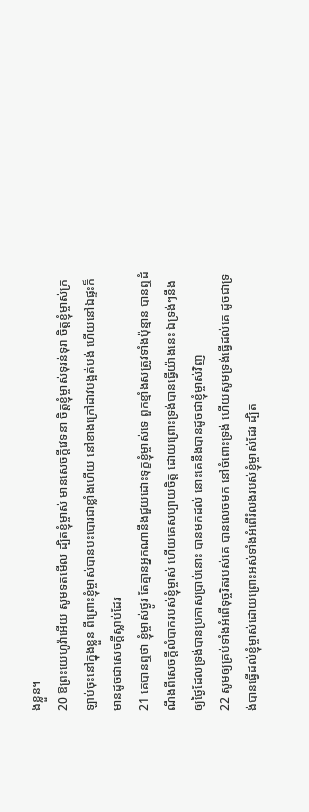ងខ្លួន។
20 ឱព្រះយេហូវ៉ាអើយ សូមទតមើល ដ្បិតខ្ញុំម្ចាស់ មានសេចក្ដីវេទនា ចិត្តខ្ញុំម្ចាស់ទុរន់ទុរា ចិត្តខ្ញុំម្ចាស់ក្រឡាប់ចុះនៅក្នុងខ្លួន ពីព្រោះខ្ញុំម្ចាស់បានបះបោរជាខ្លាំងហើយ នៅខាងក្រៅដាវបង្អត់បង់ ហើយនៅឯផ្ទះក៏មានដូចជាសេចក្ដីស្លាប់ដែរ
21 គេបានឮថា ខ្ញុំម្ចាស់ថ្ងូរ តែគ្មានអ្នកណានឹងជួយដោះទុក្ខខ្ញុំម្ចាស់ទេ ពួកខ្មាំងសត្រូវទាំងប៉ុន្មាន បានឮដំណឹងពីសេចក្ដីលំបាករបស់ខ្ញុំម្ចាស់ ហើយគេសប្បាយចិត្ត ដោយព្រោះទ្រង់បានធ្វើយ៉ាងនេះ ឯទ្រង់ៗនឹងឲ្យថ្ងៃដែលទ្រង់បានប្រកាសប្រាប់នោះ បានមកដល់ នោះគេនឹងបានដូចជាខ្ញុំម្ចាស់វិញ
22 សូមឲ្យគ្រប់ទាំងអំពើទុច្ចរិតរបស់គេ បានលេចមក នៅចំពោះទ្រង់ ហើយសូមទ្រង់ធ្វើដល់គេ ដូចជាទ្រង់បានធ្វើដល់ខ្ញុំម្ចាស់ដោយព្រោះអស់ទាំងអំពើរំលងរបស់ខ្ញុំម្ចាស់ដែរ ដ្បិត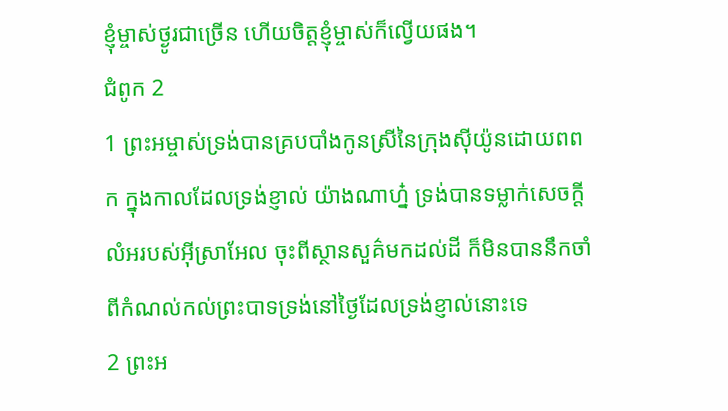ខ្ញុំម្ចាស់ថ្ងូរជាច្រើន ហើយចិត្តខ្ញុំម្ចាស់ក៏ល្វើយផង។
ជំពូក 2
1 ព្រះអម្ចាស់ទ្រង់បានគ្របបាំងកូនស្រីនៃក្រុងស៊ីយ៉ូនដោយពពក ក្នុងកាលដែលទ្រង់ខ្ញាល់ យ៉ាងណាហ្ន៎ ទ្រង់បានទម្លាក់សេចក្ដីលំអរបស់អ៊ីស្រាអែល ចុះពីស្ថានសួគ៌មកដល់ដី ក៏មិនបាននឹកចាំពីកំណល់កល់ព្រះបាទទ្រង់នៅថ្ងៃដែលទ្រង់ខ្ញាល់នោះទេ
2 ព្រះអ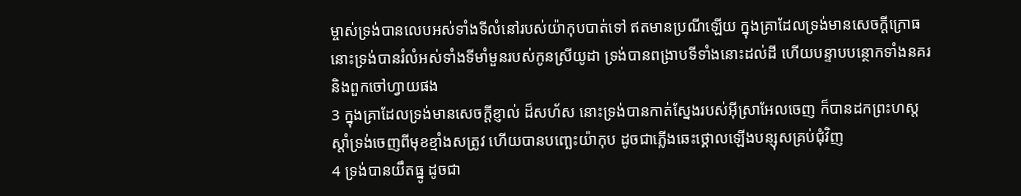ម្ចាស់ទ្រង់បានលេបអស់ទាំងទីលំនៅរបស់យ៉ាកុបបាត់ទៅ ឥតមានប្រណីឡើយ ក្នុងគ្រាដែលទ្រង់មានសេចក្ដីក្រោធ នោះទ្រង់បានរំលំអស់ទាំងទីមាំមួនរបស់កូនស្រីយូដា ទ្រង់បានពង្រាបទីទាំងនោះដល់ដី ហើយបន្ទាបបន្ថោកទាំងនគរ និងពួកចៅហ្វាយផង
3 ក្នុងគ្រាដែលទ្រង់មានសេចក្ដីខ្ញាល់ ដ៏សហ័ស នោះទ្រង់បានកាត់ស្នែងរបស់អ៊ីស្រាអែលចេញ ក៏បានដកព្រះហស្តស្តាំទ្រង់ចេញពីមុខខ្មាំងសត្រូវ ហើយបានបញ្ឆេះយ៉ាកុប ដូចជាភ្លើងឆេះថ្គោលឡើងបន្សុសគ្រប់ជុំវិញ
4 ទ្រង់បានយឹតធ្នូ ដូចជា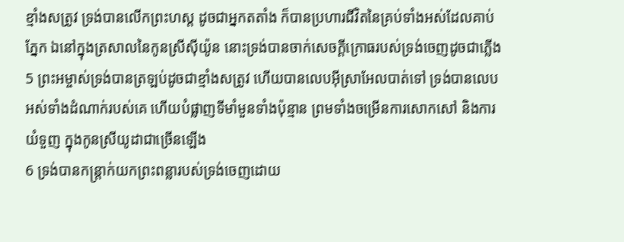ខ្មាំងសត្រូវ ទ្រង់បានលើកព្រះហស្ត ដូចជាអ្នកតតាំង ក៏បានប្រហារជីវិតនៃគ្រប់ទាំងអស់ដែលគាប់ភ្នែក ឯនៅក្នុងត្រសាលនៃកូនស្រីស៊ីយ៉ូន នោះទ្រង់បានចាក់សេចក្ដីក្រោធរបស់ទ្រង់ចេញដូចជាភ្លើង
5 ព្រះអម្ចាស់ទ្រង់បានត្រឡប់ដូចជាខ្មាំងសត្រូវ ហើយបានលេបអ៊ីស្រាអែលបាត់ទៅ ទ្រង់បានលេបអស់ទាំងដំណាក់របស់គេ ហើយបំផ្លាញទីមាំមួនទាំងប៉ុន្មាន ព្រមទាំងចម្រើនការសោកសៅ និងការយំទួញ ក្នុងកូនស្រីយូដាជាច្រើនឡើង
6 ទ្រង់បានកន្ត្រាក់យកព្រះពន្លារបស់ទ្រង់ចេញដោយ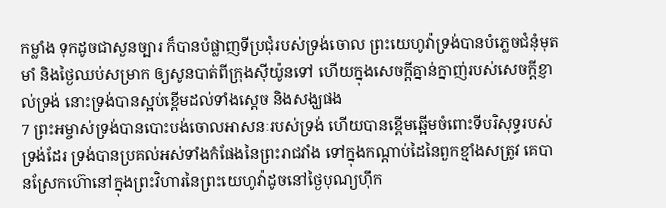កម្លាំង ទុកដូចជាសួនច្បារ ក៏បានបំផ្លាញទីប្រជុំរបស់ទ្រង់ចោល ព្រះយេហូវ៉ាទ្រង់បានបំភ្លេចជំនុំមុតមាំ និងថ្ងៃឈប់សម្រាក ឲ្យសូនបាត់ពីក្រុងស៊ីយ៉ូនទៅ ហើយក្នុងសេចក្ដីគ្នាន់ក្នាញ់របស់សេចក្ដីខ្ញាល់ទ្រង់ នោះទ្រង់បានស្អប់ខ្ពើមដល់ទាំងស្តេច និងសង្ឃផង
7 ព្រះអម្ចាស់ទ្រង់បានបោះបង់ចោលអាសនៈរបស់ទ្រង់ ហើយបានខ្ពើមឆ្អើមចំពោះទីបរិសុទ្ធរបស់ទ្រង់ដែរ ទ្រង់បានប្រគល់អស់ទាំងកំផែងនៃព្រះរាជវាំង ទៅក្នុងកណ្តាប់ដៃនៃពួកខ្មាំងសត្រូវ គេបានស្រែកហ៊ោនៅក្នុងព្រះវិហារនៃព្រះយេហូវ៉ាដូចនៅថ្ងៃបុណ្យហ៊ឹក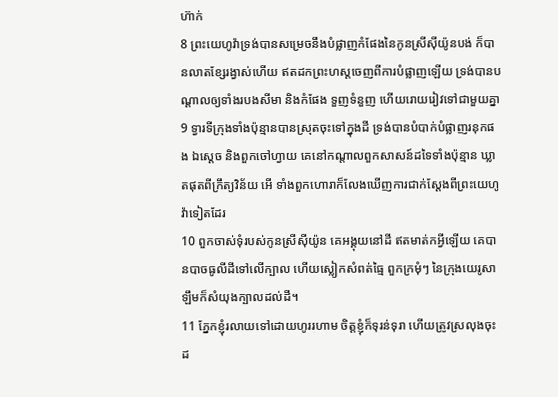ហ៊ាក់
8 ព្រះយេហូវ៉ាទ្រង់បានសម្រេចនឹងបំផ្លាញកំផែងនៃកូនស្រីស៊ីយ៉ូនបង់ ក៏បានលាតខ្សែរង្វាស់ហើយ ឥតដកព្រះហស្តចេញពីការបំផ្លាញឡើយ ទ្រង់បានបណ្តាលឲ្យទាំងរបងសីមា និងកំផែង ទួញទំនួញ ហើយរោយរៀវទៅជាមួយគ្នា
9 ទ្វារទីក្រុងទាំងប៉ុន្មានបានស្រុតចុះទៅក្នុងដី ទ្រង់បានបំបាក់បំផ្លាញរនុកផង ឯស្តេច និងពួកចៅហ្វាយ គេនៅកណ្តាលពួកសាសន៍ដទៃទាំងប៉ុន្មាន ឃ្លាតផុតពីក្រឹត្យវិន័យ អើ ទាំងពួកហោរាក៏លែងឃើញការជាក់ស្តែងពីព្រះយេហូវ៉ាទៀតដែរ
10 ពួកចាស់ទុំរបស់កូនស្រីស៊ីយ៉ូន គេអង្គុយនៅដី ឥតមាត់កអ្វីឡើយ គេបានបាចធូលីដីទៅលើក្បាល ហើយស្លៀកសំពត់ធ្មៃ ពួកក្រមុំៗ នៃក្រុងយេរូសាឡឹមក៏សំយុងក្បាលដល់ដី។
11 ភ្នែកខ្ញុំរលាយទៅដោយហូររហាម ចិត្តខ្ញុំក៏ទុរន់ទុរា ហើយត្រូវស្រលុងចុះដ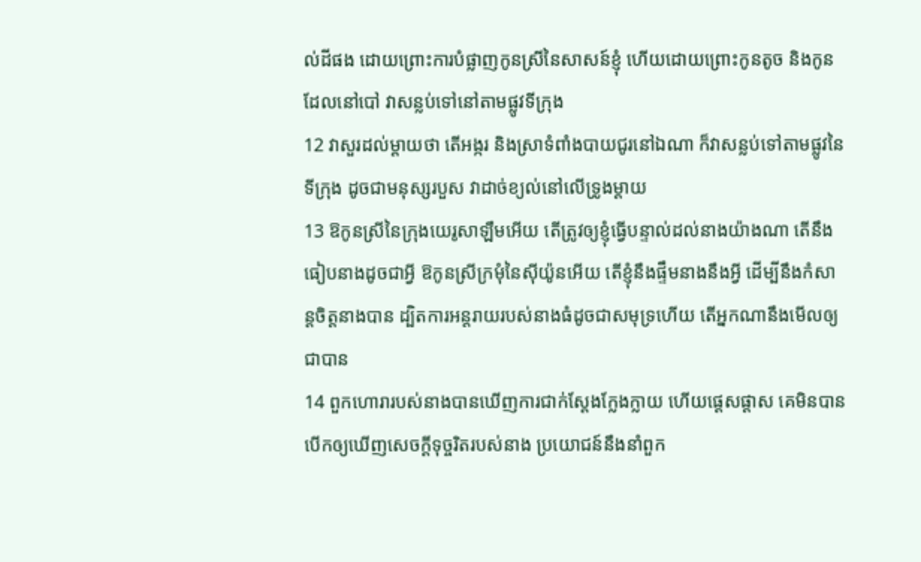ល់ដីផង ដោយព្រោះការបំផ្លាញកូនស្រីនៃសាសន៍ខ្ញុំ ហើយដោយព្រោះកូនតូច និងកូនដែលនៅបៅ វាសន្លប់ទៅនៅតាមផ្លូវទីក្រុង
12 វាសួរដល់ម្តាយថា តើអង្ករ និងស្រាទំពាំងបាយជូរនៅឯណា ក៏វាសន្លប់ទៅតាមផ្លូវនៃទីក្រុង ដូចជាមនុស្សរបួស វាដាច់ខ្យល់នៅលើទ្រូងម្តាយ
13 ឱកូនស្រីនៃក្រុងយេរូសាឡឹមអើយ តើត្រូវឲ្យខ្ញុំធ្វើបន្ទាល់ដល់នាងយ៉ាងណា តើនឹងធៀបនាងដូចជាអ្វី ឱកូនស្រីក្រមុំនៃស៊ីយ៉ូនអើយ តើខ្ញុំនឹងផ្ទឹមនាងនឹងអ្វី ដើម្បីនឹងកំសាន្តចិត្តនាងបាន ដ្បិតការអន្តរាយរបស់នាងធំដូចជាសមុទ្រហើយ តើអ្នកណានឹងមើលឲ្យជាបាន
14 ពួកហោរារបស់នាងបានឃើញការជាក់ស្តែងក្លែងក្លាយ ហើយផ្តេសផ្តាស គេមិនបានបើកឲ្យឃើញសេចក្ដីទុច្ចរិតរបស់នាង ប្រយោជន៍នឹងនាំពួក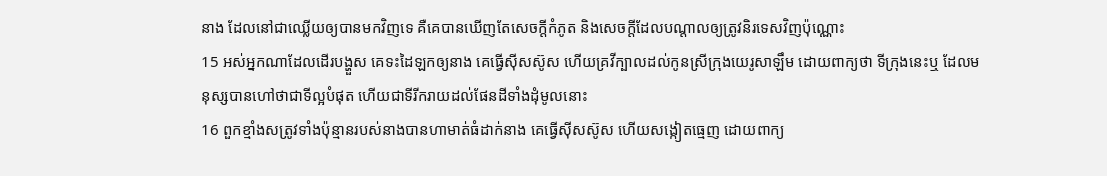នាង ដែលនៅជាឈ្លើយឲ្យបានមកវិញទេ គឺគេបានឃើញតែសេចក្ដីកំភូត និងសេចក្ដីដែលបណ្តាលឲ្យត្រូវនិរទេសវិញប៉ុណ្ណោះ
15 អស់អ្នកណាដែលដើរបង្ហួស គេទះដៃឡកឲ្យនាង គេធ្វើស៊ីសស៊ូស ហើយគ្រវីក្បាលដល់កូនស្រីក្រុងយេរូសាឡឹម ដោយពាក្យថា ទីក្រុងនេះឬ ដែលមនុស្សបានហៅថាជាទីល្អបំផុត ហើយជាទីរីករាយដល់ផែនដីទាំងដុំមូលនោះ
16 ពួកខ្មាំងសត្រូវទាំងប៉ុន្មានរបស់នាងបានហាមាត់ធំដាក់នាង គេធ្វើស៊ីសស៊ូស ហើយសង្កៀតធ្មេញ ដោយពាក្យ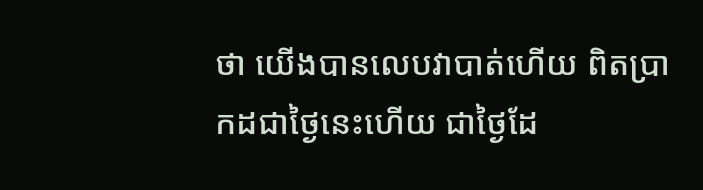ថា យើងបានលេបវាបាត់ហើយ ពិតប្រាកដជាថ្ងៃនេះហើយ ជាថ្ងៃដែ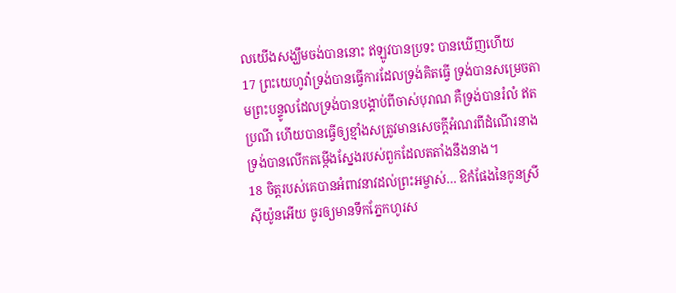លយើងសង្ឃឹមចង់បាននោះ ឥឡូវបានប្រទះ បានឃើញហើយ
17 ព្រះយេហូវ៉ាទ្រង់បានធ្វើការដែលទ្រង់គិតធ្វើ ទ្រង់បានសម្រេចតាមព្រះបន្ទូលដែលទ្រង់បានបង្គាប់ពីចាស់បុរាណ គឺទ្រង់បានរំលំ ឥតប្រណី ហើយបានធ្វើឲ្យខ្មាំងសត្រូវមានសេចក្ដីអំណរពីដំណើរនាង ទ្រង់បានលើកតម្កើងស្នែងរបស់ពួកដែលតតាំងនឹងនាង។
18 ចិត្តរបស់គេបានអំពាវនាវដល់ព្រះអម្ចាស់… ឱកំផែងនៃកូនស្រីស៊ីយ៉ូនអើយ ចូរឲ្យមានទឹកភ្នែកហូរស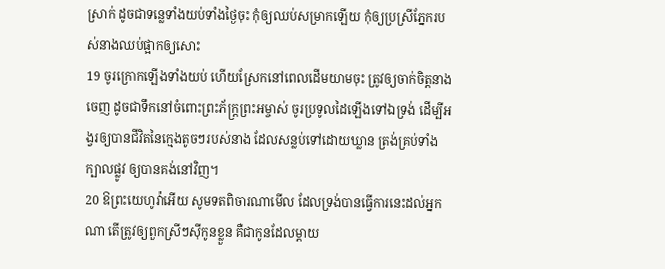ស្រាក់ ដូចជាទន្លេទាំងយប់ទាំងថ្ងៃចុះ កុំឲ្យឈប់សម្រាកឡើយ កុំឲ្យប្រស្រីភ្នែករបស់នាងឈប់ផ្អាកឲ្យសោះ
19 ចូរក្រោកឡើងទាំងយប់ ហើយស្រែកនៅពេលដើមយាមចុះ ត្រូវឲ្យចាក់ចិត្តនាងចេញ ដូចជាទឹកនៅចំពោះព្រះភ័ក្ត្រព្រះអម្ចាស់ ចូរប្រទូលដៃឡើងទៅឯទ្រង់ ដើម្បីអង្វរឲ្យបានជីវិតនៃក្មេងតូចៗរបស់នាង ដែលសន្លប់ទៅដោយឃ្លាន ត្រង់គ្រប់ទាំងក្បាលផ្លូវ ឲ្យបានគង់នៅវិញ។
20 ឱព្រះយេហូវ៉ាអើយ សូមទតពិចារណាមើល ដែលទ្រង់បានធ្វើការនេះដល់អ្នកណា តើត្រូវឲ្យពួកស្រីៗស៊ីកូនខ្លួន គឺជាកូនដែលម្តាយ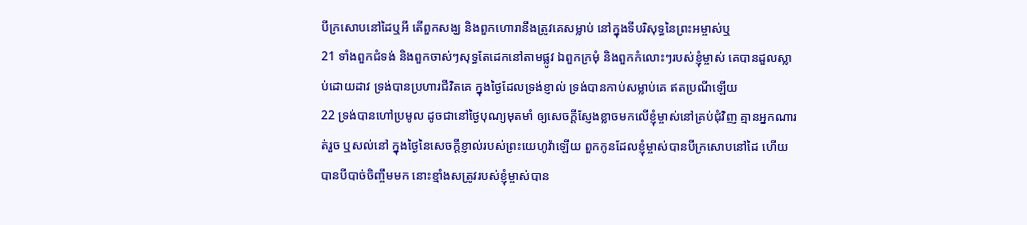បីក្រសោបនៅដៃឬអី តើពួកសង្ឃ និងពួកហោរានឹងត្រូវគេសម្លាប់ នៅក្នុងទីបរិសុទ្ធនៃព្រះអម្ចាស់ឬ
21 ទាំងពួកជំទង់ និងពួកចាស់ៗសុទ្ធតែដេកនៅតាមផ្លូវ ឯពួកក្រមុំ និងពួកកំលោះៗរបស់ខ្ញុំម្ចាស់ គេបានដួលស្លាប់ដោយដាវ ទ្រង់បានប្រហារជីវិតគេ ក្នុងថ្ងៃដែលទ្រង់ខ្ញាល់ ទ្រង់បានកាប់សម្លាប់គេ ឥតប្រណីឡើយ
22 ទ្រង់បានហៅប្រមូល ដូចជានៅថ្ងៃបុណ្យមុតមាំ ឲ្យសេចក្ដីស្ញែងខ្លាចមកលើខ្ញុំម្ចាស់នៅគ្រប់ជុំវិញ គ្មានអ្នកណារត់រួច ឬសល់នៅ ក្នុងថ្ងៃនៃសេចក្ដីខ្ញាល់របស់ព្រះយេហូវ៉ាឡើយ ពួកកូនដែលខ្ញុំម្ចាស់បានបីក្រសោបនៅដៃ ហើយបានបីបាច់ចិញ្ចឹមមក នោះខ្មាំងសត្រូវរបស់ខ្ញុំម្ចាស់បាន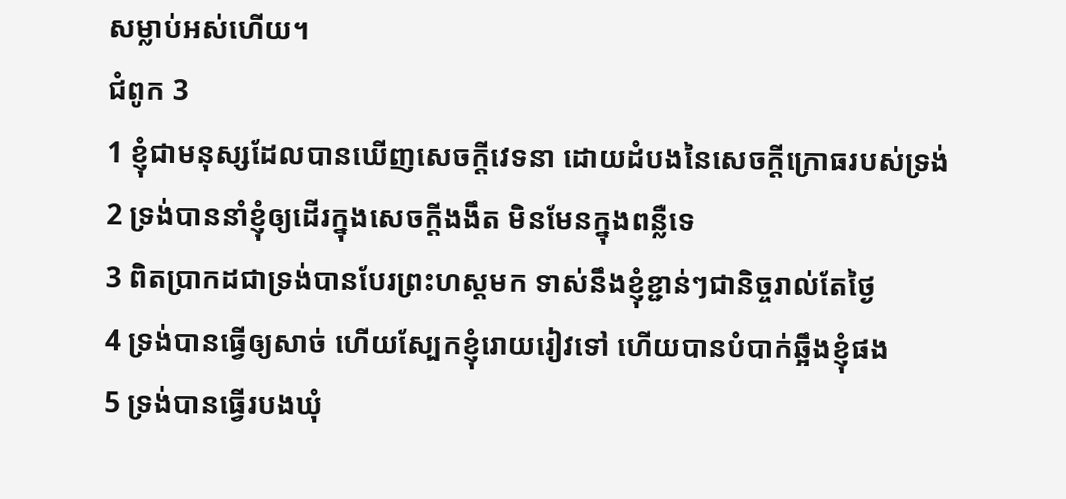សម្លាប់អស់ហើយ។
ជំពូក 3
1 ខ្ញុំជាមនុស្សដែលបានឃើញសេចក្ដីវេទនា ដោយដំបងនៃសេចក្ដីក្រោធរបស់ទ្រង់
2 ទ្រង់បាននាំខ្ញុំឲ្យដើរក្នុងសេចក្ដីងងឹត មិនមែនក្នុងពន្លឺទេ
3 ពិតប្រាកដជាទ្រង់បានបែរព្រះហស្តមក ទាស់នឹងខ្ញុំខ្ជាន់ៗជានិច្ចរាល់តែថ្ងៃ
4 ទ្រង់បានធ្វើឲ្យសាច់ ហើយស្បែកខ្ញុំរោយរៀវទៅ ហើយបានបំបាក់ឆ្អឹងខ្ញុំផង
5 ទ្រង់បានធ្វើរបងឃុំ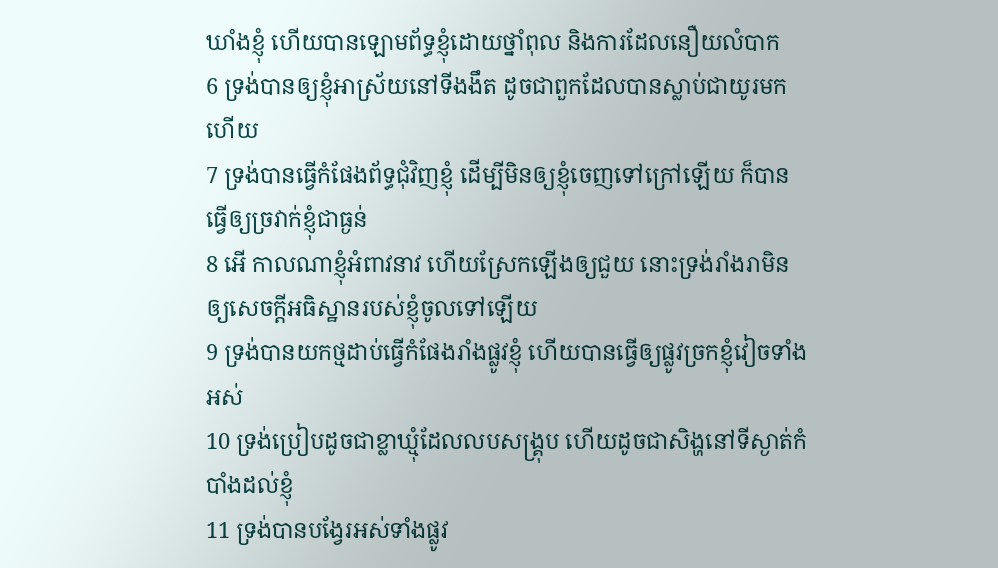ឃាំងខ្ញុំ ហើយបានឡោមព័ទ្ធខ្ញុំដោយថ្នាំពុល និងការដែលនឿយលំបាក
6 ទ្រង់បានឲ្យខ្ញុំអាស្រ័យនៅទីងងឹត ដូចជាពួកដែលបានស្លាប់ជាយូរមកហើយ
7 ទ្រង់បានធ្វើកំផែងព័ទ្ធជុំវិញខ្ញុំ ដើម្បីមិនឲ្យខ្ញុំចេញទៅក្រៅឡើយ ក៏បានធ្វើឲ្យច្រវាក់ខ្ញុំជាធ្ងន់
8 អើ កាលណាខ្ញុំអំពាវនាវ ហើយស្រែកឡើងឲ្យជួយ នោះទ្រង់រាំងរាមិនឲ្យសេចក្ដីអធិស្ឋានរបស់ខ្ញុំចូលទៅឡើយ
9 ទ្រង់បានយកថ្មដាប់ធ្វើកំផែងរាំងផ្លូវខ្ញុំ ហើយបានធ្វើឲ្យផ្លូវច្រកខ្ញុំវៀចទាំងអស់
10 ទ្រង់ប្រៀបដូចជាខ្លាឃ្មុំដែលលបសង្គ្រុប ហើយដូចជាសិង្ហនៅទីស្ងាត់កំបាំងដល់ខ្ញុំ
11 ទ្រង់បានបង្វែរអស់ទាំងផ្លូវ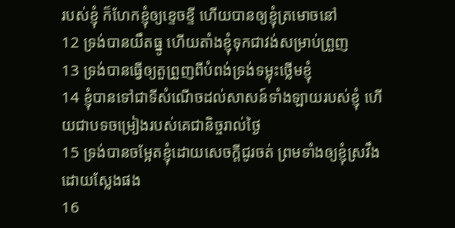របស់ខ្ញុំ ក៏ហែកខ្ញុំឲ្យខ្ទេចខ្ទី ហើយបានឲ្យខ្ញុំត្រមោចនៅ
12 ទ្រង់បានយឹតធ្នូ ហើយតាំងខ្ញុំទុកជាវង់សម្រាប់ព្រួញ
13 ទ្រង់បានធ្វើឲ្យតួព្រួញពីបំពង់ទ្រង់ទម្លុះថ្លើមខ្ញុំ
14 ខ្ញុំបានទៅជាទីសំណើចដល់សាសន៍ទាំងឡាយរបស់ខ្ញុំ ហើយជាបទចម្រៀងរបស់គេជានិច្ចរាល់ថ្ងៃ
15 ទ្រង់បានចម្អែតខ្ញុំដោយសេចក្ដីជូរចត់ ព្រមទាំងឲ្យខ្ញុំស្រវឹងដោយស្លែងផង
16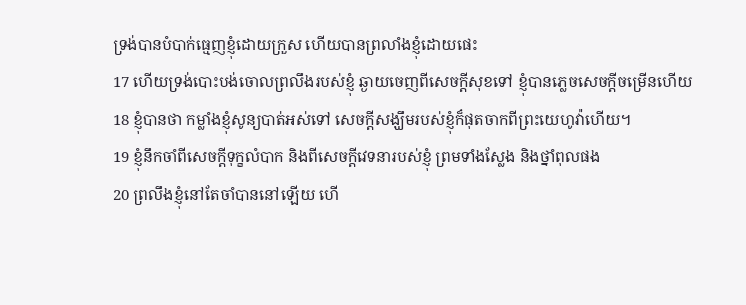ទ្រង់បានបំបាក់ធ្មេញខ្ញុំដោយក្រួស ហើយបានព្រលាំងខ្ញុំដោយផេះ
17 ហើយទ្រង់បោះបង់ចោលព្រលឹងរបស់ខ្ញុំ ឆ្ងាយចេញពីសេចក្ដីសុខទៅ ខ្ញុំបានភ្លេចសេចក្ដីចម្រើនហើយ
18 ខ្ញុំបានថា កម្លាំងខ្ញុំសូន្យបាត់អស់ទៅ សេចក្ដីសង្ឃឹមរបស់ខ្ញុំក៏ផុតចាកពីព្រះយេហូវ៉ាហើយ។
19 ខ្ញុំនឹកចាំពីសេចក្ដីទុក្ខលំបាក និងពីសេចក្ដីវេទនារបស់ខ្ញុំ ព្រមទាំងស្លែង និងថ្នាំពុលផង
20 ព្រលឹងខ្ញុំនៅតែចាំបាននៅឡើយ ហើ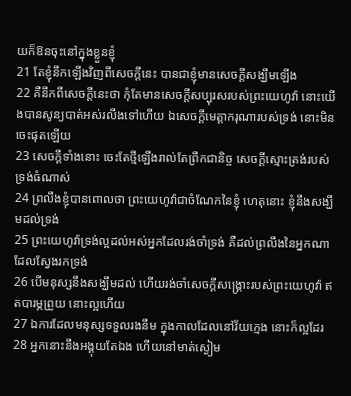យក៏ឱនចុះនៅក្នុងខ្លួនខ្ញុំ
21 តែខ្ញុំនឹកឡើងវិញពីសេចក្ដីនេះ បានជាខ្ញុំមានសេចក្ដីសង្ឃឹមឡើង
22 គឺនឹកពីសេចក្ដីនេះថា កុំតែមានសេចក្ដីសប្បុរសរបស់ព្រះយេហូវ៉ា នោះយើងបានសូន្យបាត់អស់រលីងទៅហើយ ឯសេចក្ដីមេត្តាករុណារបស់ទ្រង់ នោះមិនចេះផុតឡើយ
23 សេចក្ដីទាំងនោះ ចេះតែថ្មីឡើងរាល់តែព្រឹកជានិច្ច សេចក្ដីស្មោះត្រង់របស់ទ្រង់ធំណាស់
24 ព្រលឹងខ្ញុំបានពោលថា ព្រះយេហូវ៉ាជាចំណែកនៃខ្ញុំ ហេតុនោះ ខ្ញុំនឹងសង្ឃឹមដល់ទ្រង់
25 ព្រះយេហូវ៉ាទ្រង់ល្អដល់អស់អ្នកដែលរង់ចាំទ្រង់ គឺដល់ព្រលឹងនៃអ្នកណាដែលស្វែងរកទ្រង់
26 បើមនុស្សនឹងសង្ឃឹមដល់ ហើយរង់ចាំសេចក្ដីសង្គ្រោះរបស់ព្រះយេហូវ៉ា ឥតបារម្ភព្រួយ នោះល្អហើយ
27 ឯការដែលមនុស្សទទួលរងនឹម ក្នុងកាលដែលនៅវ័យក្មេង នោះក៏ល្អដែរ
28 អ្នកនោះនឹងអង្គុយតែឯង ហើយនៅមាត់ស្ងៀម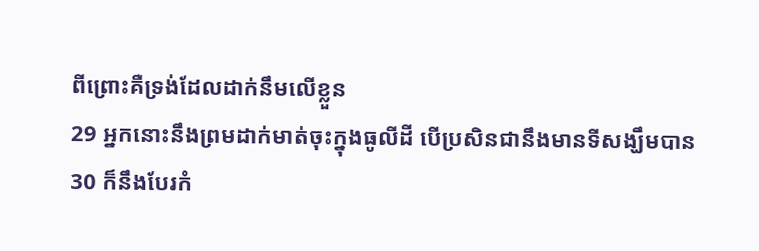ពីព្រោះគឺទ្រង់ដែលដាក់នឹមលើខ្លួន
29 អ្នកនោះនឹងព្រមដាក់មាត់ចុះក្នុងធូលីដី បើប្រសិនជានឹងមានទីសង្ឃឹមបាន
30 ក៏នឹងបែរកំ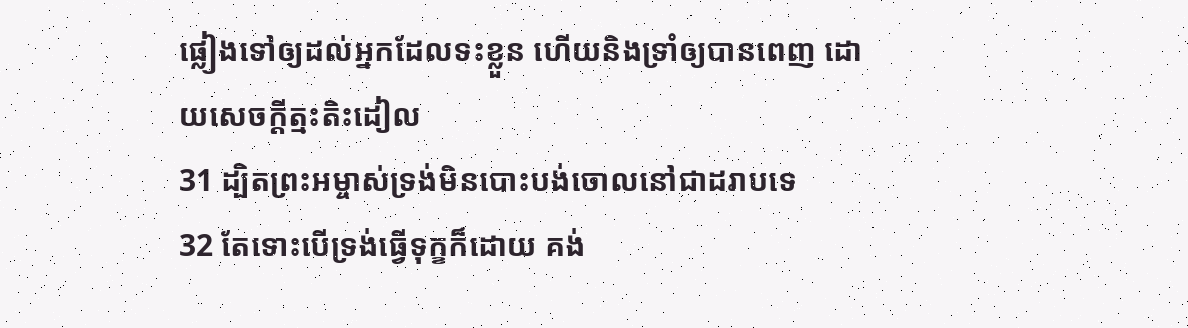ផ្លៀងទៅឲ្យដល់អ្នកដែលទះខ្លួន ហើយនិងទ្រាំឲ្យបានពេញ ដោយសេចក្ដីត្មះតិះដៀល
31 ដ្បិតព្រះអម្ចាស់ទ្រង់មិនបោះបង់ចោលនៅជាដរាបទេ
32 តែទោះបើទ្រង់ធ្វើទុក្ខក៏ដោយ គង់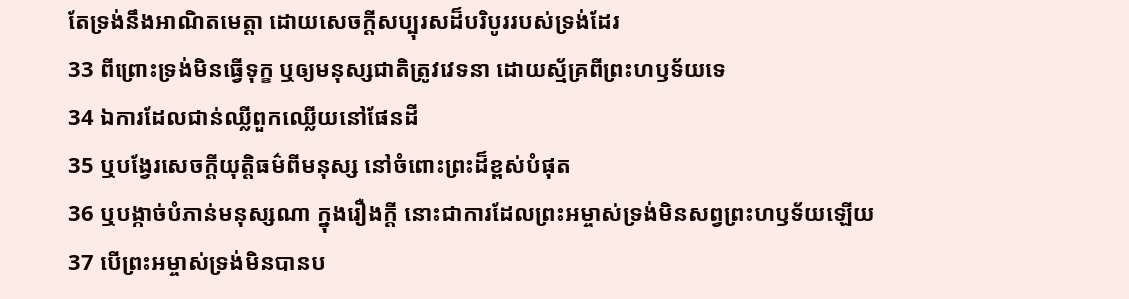តែទ្រង់នឹងអាណិតមេត្តា ដោយសេចក្ដីសប្បុរសដ៏បរិបូររបស់ទ្រង់ដែរ
33 ពីព្រោះទ្រង់មិនធ្វើទុក្ខ ឬឲ្យមនុស្សជាតិត្រូវវេទនា ដោយស្ម័គ្រពីព្រះហឫទ័យទេ
34 ឯការដែលជាន់ឈ្លីពួកឈ្លើយនៅផែនដី
35 ឬបង្វែរសេចក្ដីយុត្តិធម៌ពីមនុស្ស នៅចំពោះព្រះដ៏ខ្ពស់បំផុត
36 ឬបង្កាច់បំភាន់មនុស្សណា ក្នុងរឿងក្តី នោះជាការដែលព្រះអម្ចាស់ទ្រង់មិនសព្វព្រះហឫទ័យឡើយ
37 បើព្រះអម្ចាស់ទ្រង់មិនបានប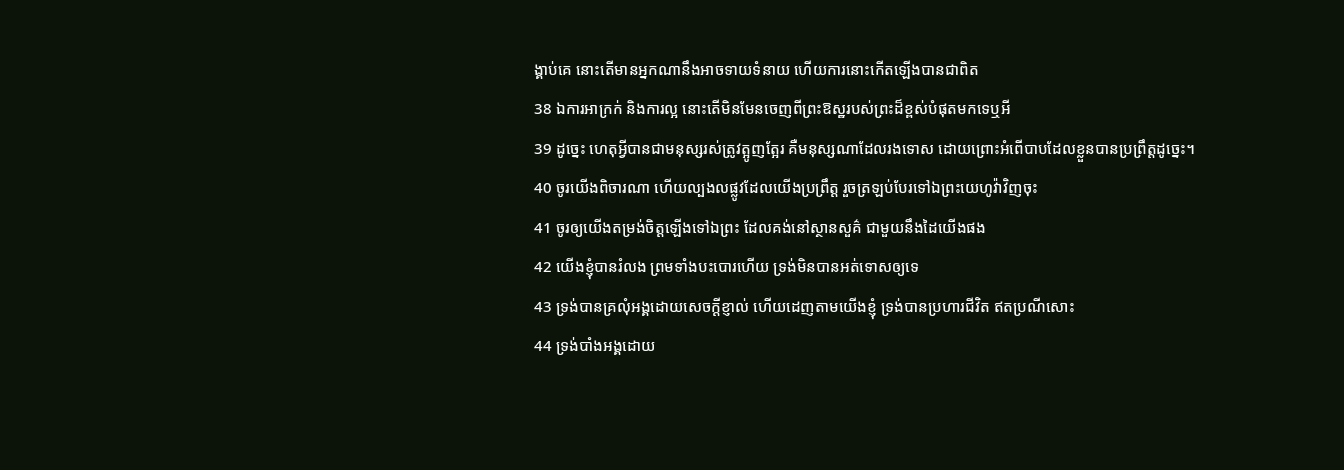ង្គាប់គេ នោះតើមានអ្នកណានឹងអាចទាយទំនាយ ហើយការនោះកើតឡើងបានជាពិត
38 ឯការអាក្រក់ និងការល្អ នោះតើមិនមែនចេញពីព្រះឱស្ឋរបស់ព្រះដ៏ខ្ពស់បំផុតមកទេឬអី
39 ដូច្នេះ ហេតុអ្វីបានជាមនុស្សរស់ត្រូវត្អូញត្អែរ គឺមនុស្សណាដែលរងទោស ដោយព្រោះអំពើបាបដែលខ្លួនបានប្រព្រឹត្តដូច្នេះ។
40 ចូរយើងពិចារណា ហើយល្បងលផ្លូវដែលយើងប្រព្រឹត្ត រួចត្រឡប់បែរទៅឯព្រះយេហូវ៉ាវិញចុះ
41 ចូរឲ្យយើងតម្រង់ចិត្តឡើងទៅឯព្រះ ដែលគង់នៅស្ថានសួគ៌ ជាមួយនឹងដៃយើងផង
42 យើងខ្ញុំបានរំលង ព្រមទាំងបះបោរហើយ ទ្រង់មិនបានអត់ទោសឲ្យទេ
43 ទ្រង់បានគ្រលុំអង្គដោយសេចក្ដីខ្ញាល់ ហើយដេញតាមយើងខ្ញុំ ទ្រង់បានប្រហារជីវិត ឥតប្រណីសោះ
44 ទ្រង់បាំងអង្គដោយ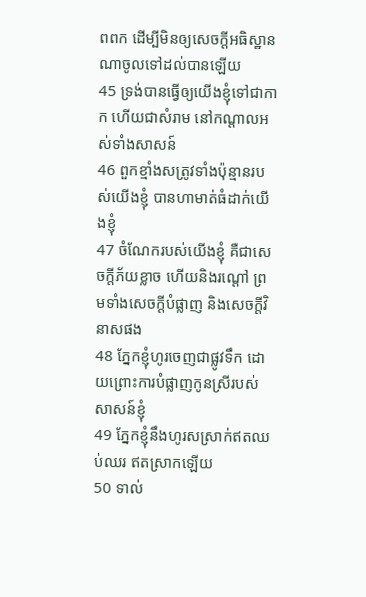ពពក ដើម្បីមិនឲ្យសេចក្ដីអធិស្ឋានណាចូលទៅដល់បានឡើយ
45 ទ្រង់បានធ្វើឲ្យយើងខ្ញុំទៅជាកាក ហើយជាសំរាម នៅកណ្តាលអស់ទាំងសាសន៍
46 ពួកខ្មាំងសត្រូវទាំងប៉ុន្មានរបស់យើងខ្ញុំ បានហាមាត់ធំដាក់យើងខ្ញុំ
47 ចំណែករបស់យើងខ្ញុំ គឺជាសេចក្ដីភ័យខ្លាច ហើយនិងរណ្តៅ ព្រមទាំងសេចក្ដីបំផ្លាញ និងសេចក្ដីវិនាសផង
48 ភ្នែកខ្ញុំហូរចេញជាផ្លូវទឹក ដោយព្រោះការបំផ្លាញកូនស្រីរបស់សាសន៍ខ្ញុំ
49 ភ្នែកខ្ញុំនឹងហូរសស្រាក់ឥតឈប់ឈរ ឥតស្រាកឡើយ
50 ទាល់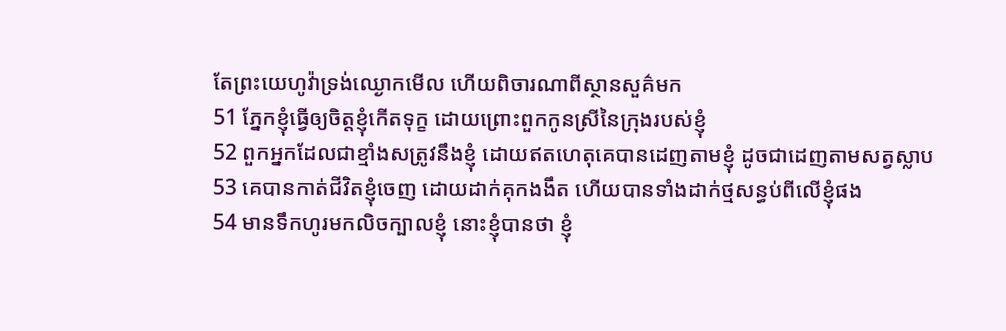តែព្រះយេហូវ៉ាទ្រង់ឈ្ងោកមើល ហើយពិចារណាពីស្ថានសួគ៌មក
51 ភ្នែកខ្ញុំធ្វើឲ្យចិត្តខ្ញុំកើតទុក្ខ ដោយព្រោះពួកកូនស្រីនៃក្រុងរបស់ខ្ញុំ
52 ពួកអ្នកដែលជាខ្មាំងសត្រូវនឹងខ្ញុំ ដោយឥតហេតុគេបានដេញតាមខ្ញុំ ដូចជាដេញតាមសត្វស្លាប
53 គេបានកាត់ជីវិតខ្ញុំចេញ ដោយដាក់គុកងងឹត ហើយបានទាំងដាក់ថ្មសន្ធប់ពីលើខ្ញុំផង
54 មានទឹកហូរមកលិចក្បាលខ្ញុំ នោះខ្ញុំបានថា ខ្ញុំ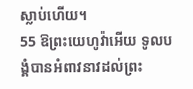ស្លាប់ហើយ។
55 ឱព្រះយេហូវ៉ាអើយ ទូលបង្គំបានអំពាវនាវដល់ព្រះ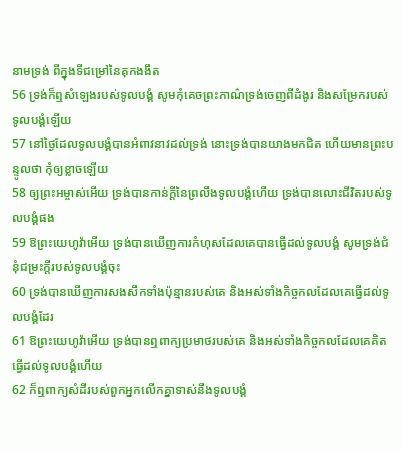នាមទ្រង់ ពីក្នុងទីជម្រៅនៃគុកងងឹត
56 ទ្រង់ក៏ឮសំឡេងរបស់ទូលបង្គំ សូមកុំគេចព្រះកាណ៌ទ្រង់ចេញពីដំងូរ និងសម្រែករបស់ទូលបង្គំឡើយ
57 នៅថ្ងៃដែលទូលបង្គំបានអំពាវនាវដល់ទ្រង់ នោះទ្រង់បានយាងមកជិត ហើយមានព្រះបន្ទូលថា កុំឲ្យខ្លាចឡើយ
58 ឲ្យព្រះអម្ចាស់អើយ ទ្រង់បានកាន់ក្តីនៃព្រលឹងទូលបង្គំហើយ ទ្រង់បានលោះជីវិតរបស់ទូលបង្គំផង
59 ឱព្រះយេហូវ៉ាអើយ ទ្រង់បានឃើញការកំហុសដែលគេបានធ្វើដល់ទូលបង្គំ សូមទ្រង់ជំនុំជម្រះក្តីរបស់ទូលបង្គំចុះ
60 ទ្រង់បានឃើញការសងសឹកទាំងប៉ុន្មានរបស់គេ និងអស់ទាំងកិច្ចកលដែលគេធ្វើដល់ទូលបង្គំដែរ
61 ឱព្រះយេហូវ៉ាអើយ ទ្រង់បានឮពាក្យប្រមាថរបស់គេ និងអស់ទាំងកិច្ចកលដែលគេគិតធ្វើដល់ទូលបង្គំហើយ
62 ក៏ឮពាក្យសំដីរបស់ពួកអ្នកលើកគ្នាទាស់នឹងទូលបង្គំ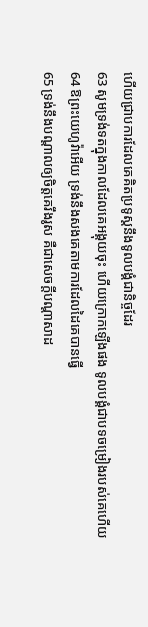ហើយជ្រាបការដែលគេគិតប្រទូស្តនឹងទូលបង្គំជានិច្ចដែរ
63 សូមទ្រង់ទតក្នុងកាលដែលគេអង្គុយចុះ ហើយក្រោកឡើងផង ទូលបង្គំជាបទចម្រៀងរបស់គេហើយ
64 ឱព្រះយេហូវ៉ាអើយ ទ្រង់នឹងសងគេតាមការដែលដៃគេបានធ្វើ
65 ទ្រង់នឹងបណ្តាលឲ្យចិត្តគេរឹងរូស គឺជាសេចក្ដីបណ្តាសាដ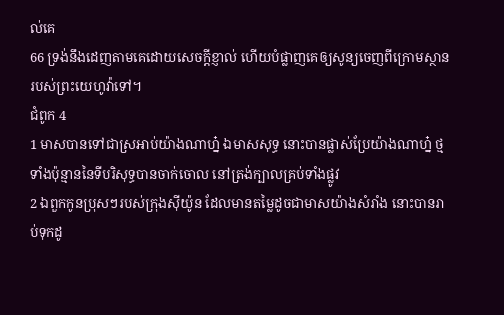ល់គេ
66 ទ្រង់នឹងដេញតាមគេដោយសេចក្ដីខ្ញាល់ ហើយបំផ្លាញគេឲ្យសូន្យចេញពីក្រោមស្ថានរបស់ព្រះយេហូវ៉ាទៅ។
ជំពូក 4
1 មាសបានទៅជាស្រអាប់យ៉ាងណាហ្ន៎ ឯមាសសុទ្ធ នោះបានផ្លាស់ប្រែយ៉ាងណាហ្ន៎ ថ្មទាំងប៉ុន្មាននៃទីបរិសុទ្ធបានចាក់ចោល នៅត្រង់ក្បាលគ្រប់ទាំងផ្លូវ
2 ឯពួកកូនប្រុសៗរបស់ក្រុងស៊ីយ៉ូន ដែលមានតម្លៃដូចជាមាសយ៉ាងសំរាំង នោះបានរាប់ទុកដូ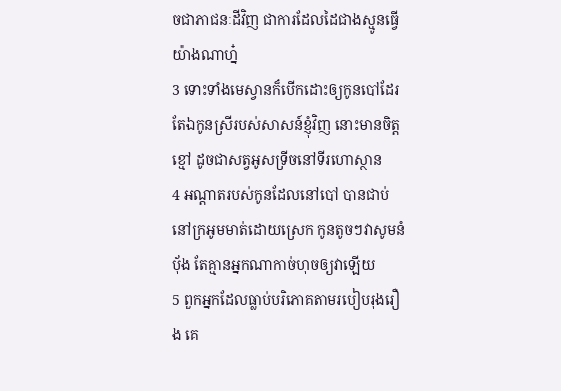ចជាភាជនៈដីវិញ ជាការដែលដៃជាងស្មូនធ្វើយ៉ាងណាហ្ន៎
3 ទោះទាំងមេស្វានក៏បើកដោះឲ្យកូនបៅដែរ តែឯកូនស្រីរបស់សាសន៍ខ្ញុំវិញ នោះមានចិត្តខ្មៅ ដូចជាសត្វអូសទ្រីចនៅទីរហោស្ថាន
4 អណ្តាតរបស់កូនដែលនៅបៅ បានជាប់នៅក្រអូមមាត់ដោយស្រេក កូនតូចៗវាសូមនំបុ័ង តែគ្មានអ្នកណាកាច់ហុចឲ្យវាឡើយ
5 ពួកអ្នកដែលធ្លាប់បរិភោគតាមរបៀបរុងរឿង គេ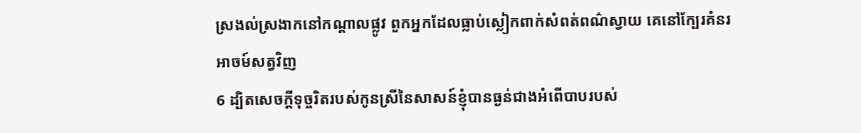ស្រងល់ស្រងាកនៅកណ្តាលផ្លូវ ពួកអ្នកដែលធ្លាប់ស្លៀកពាក់សំពត់ពណ៌ស្វាយ គេនៅក្បែរគំនរអាចម៍សត្វវិញ
6 ដ្បិតសេចក្ដីទុច្ចរិតរបស់កូនស្រីនៃសាសន៍ខ្ញុំបានធ្ងន់ជាងអំពើបាបរបស់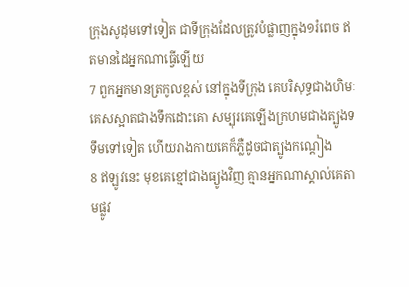ក្រុងសូដុមទៅទៀត ជាទីក្រុងដែលត្រូវបំផ្លាញក្នុង១រំពេច ឥតមានដៃអ្នកណាធ្វើឡើយ
7 ពួកអ្នកមានត្រកូលខ្ពស់ នៅក្នុងទីក្រុង គេបរិសុទ្ធជាងហិមៈ គេសស្អាតជាងទឹកដោះគោ សម្បុរគេឡើងក្រហមជាងត្បូងទទឹមទៅទៀត ហើយរាងកាយគេក៏ភ្លឺដូចជាត្បូងកណ្តៀង
8 ឥឡូវនេះ មុខគេខ្មៅជាងធ្យូងវិញ គ្មានអ្នកណាស្គាល់គេតាមផ្លូវ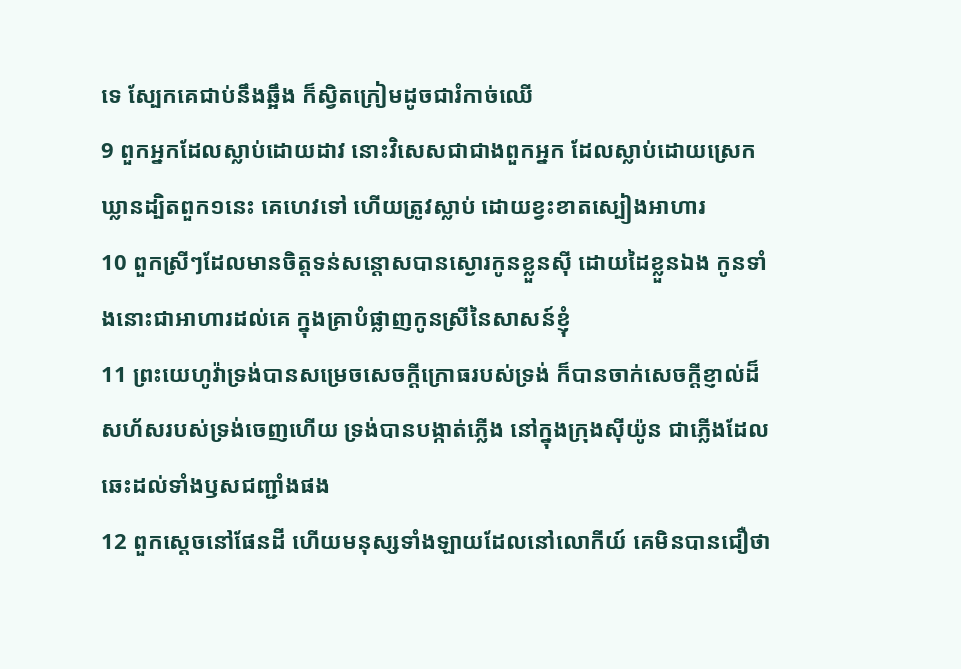ទេ ស្បែកគេជាប់នឹងឆ្អឹង ក៏ស្វិតក្រៀមដូចជារំកាច់ឈើ
9 ពួកអ្នកដែលស្លាប់ដោយដាវ នោះវិសេសជាជាងពួកអ្នក ដែលស្លាប់ដោយស្រេកឃ្លានដ្បិតពួក១នេះ គេហេវទៅ ហើយត្រូវស្លាប់ ដោយខ្វះខាតស្បៀងអាហារ
10 ពួកស្រីៗដែលមានចិត្តទន់សន្តោសបានស្ងោរកូនខ្លួនស៊ី ដោយដៃខ្លួនឯង កូនទាំងនោះជាអាហារដល់គេ ក្នុងគ្រាបំផ្លាញកូនស្រីនៃសាសន៍ខ្ញុំ
11 ព្រះយេហូវ៉ាទ្រង់បានសម្រេចសេចក្ដីក្រោធរបស់ទ្រង់ ក៏បានចាក់សេចក្ដីខ្ញាល់ដ៏សហ័សរបស់ទ្រង់ចេញហើយ ទ្រង់បានបង្កាត់ភ្លើង នៅក្នុងក្រុងស៊ីយ៉ូន ជាភ្លើងដែលឆេះដល់ទាំងឫសជញ្ជាំងផង
12 ពួកស្តេចនៅផែនដី ហើយមនុស្សទាំងឡាយដែលនៅលោកីយ៍ គេមិនបានជឿថា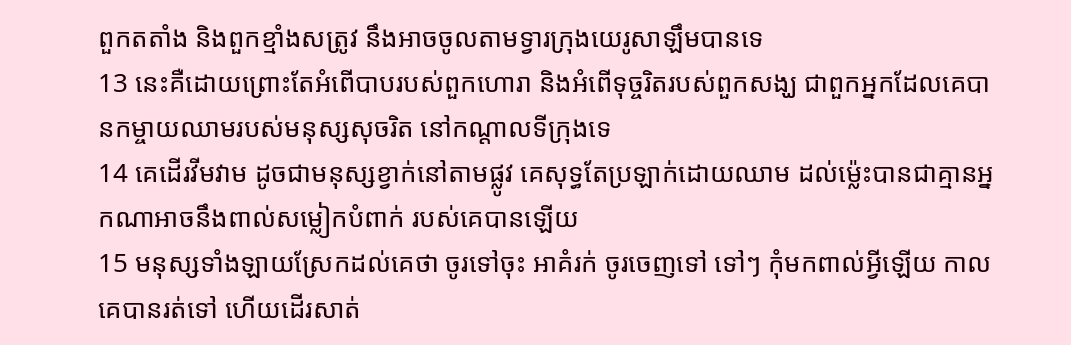ពួកតតាំង និងពួកខ្មាំងសត្រូវ នឹងអាចចូលតាមទ្វារក្រុងយេរូសាឡឹមបានទេ
13 នេះគឺដោយព្រោះតែអំពើបាបរបស់ពួកហោរា និងអំពើទុច្ចរិតរបស់ពួកសង្ឃ ជាពួកអ្នកដែលគេបានកម្ចាយឈាមរបស់មនុស្សសុចរិត នៅកណ្តាលទីក្រុងទេ
14 គេដើរវីមវាម ដូចជាមនុស្សខ្វាក់នៅតាមផ្លូវ គេសុទ្ធតែប្រឡាក់ដោយឈាម ដល់ម៉្លេះបានជាគ្មានអ្នកណាអាចនឹងពាល់សម្លៀកបំពាក់ របស់គេបានឡើយ
15 មនុស្សទាំងឡាយស្រែកដល់គេថា ចូរទៅចុះ អាគំរក់ ចូរចេញទៅ ទៅៗ កុំមកពាល់អ្វីឡើយ កាលគេបានរត់ទៅ ហើយដើរសាត់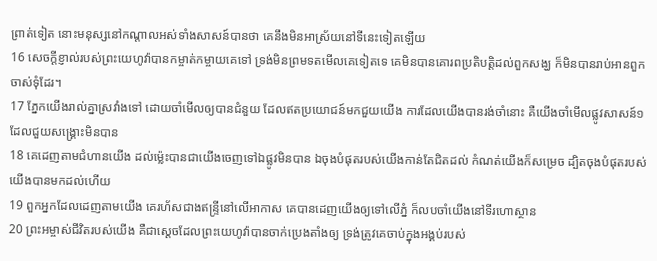ព្រាត់ទៀត នោះមនុស្សនៅកណ្តាលអស់ទាំងសាសន៍បានថា គេនឹងមិនអាស្រ័យនៅទីនេះទៀតឡើយ
16 សេចក្ដីខ្ញាល់របស់ព្រះយេហូវ៉ាបានកម្ចាត់កម្ចាយគេទៅ ទ្រង់មិនព្រមទតមើលគេទៀតទេ គេមិនបានគោរពប្រតិបត្តិដល់ពួកសង្ឃ ក៏មិនបានរាប់អានពួកចាស់ទុំដែរ។
17 ភ្នែកយើងរាល់គ្នាស្រវាំងទៅ ដោយចាំមើលឲ្យបានជំនួយ ដែលឥតប្រយោជន៍មកជួយយើង ការដែលយើងបានរង់ចាំនោះ គឺយើងចាំមើលផ្លូវសាសន៍១ ដែលជួយសង្គ្រោះមិនបាន
18 គេដេញតាមជំហានយើង ដល់ម៉្លេះបានជាយើងចេញទៅឯផ្លូវមិនបាន ឯចុងបំផុតរបស់យើងកាន់តែជិតដល់ កំណត់យើងក៏សម្រេច ដ្បិតចុងបំផុតរបស់យើងបានមកដល់ហើយ
19 ពួកអ្នកដែលដេញតាមយើង គេរហ័សជាងឥន្ទ្រីនៅលើអាកាស គេបានដេញយើងឲ្យទៅលើភ្នំ ក៏លបចាំយើងនៅទីរហោស្ថាន
20 ព្រះអម្ចាស់ជីវិតរបស់យើង គឺជាស្តេចដែលព្រះយេហូវ៉ាបានចាក់ប្រេងតាំងឲ្យ ទ្រង់ត្រូវគេចាប់ក្នុងអង្គប់របស់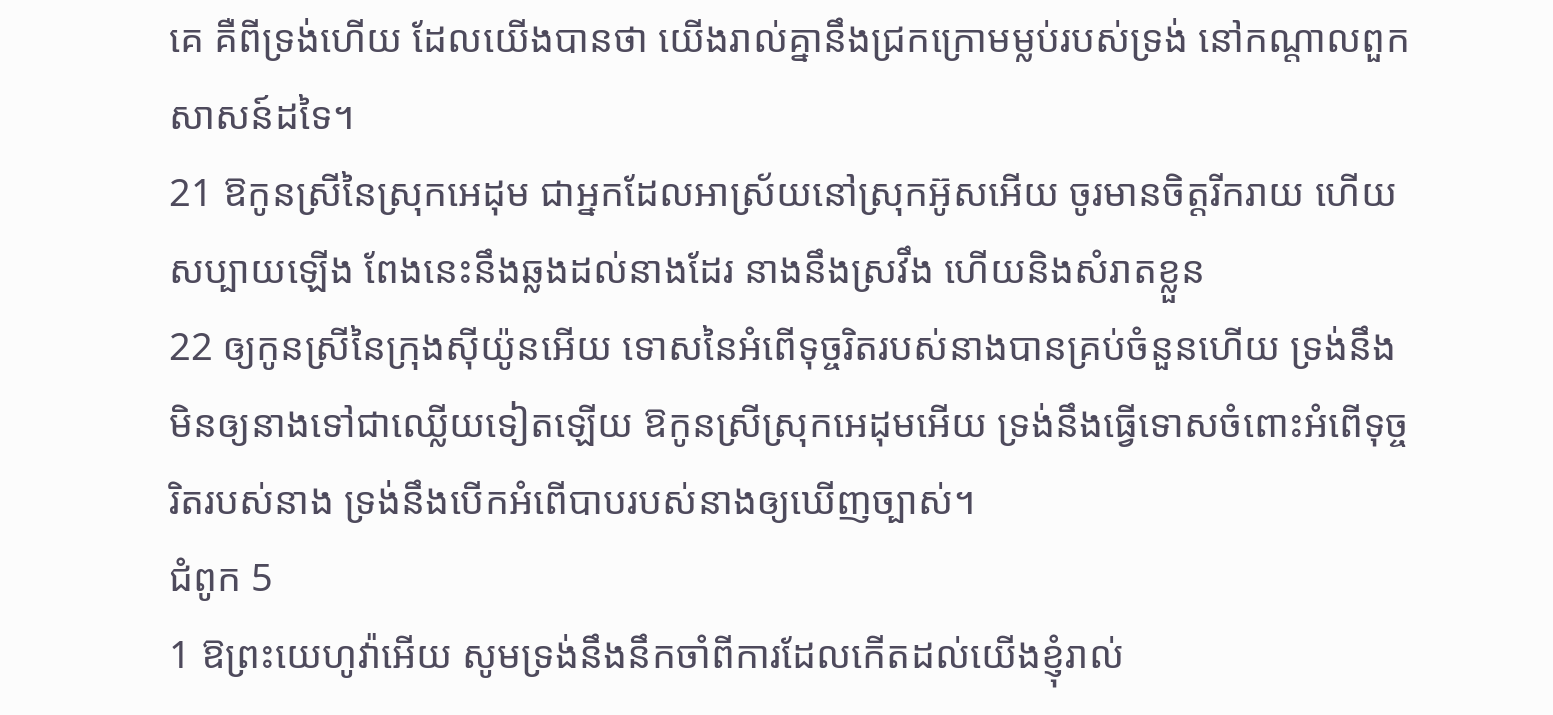គេ គឺពីទ្រង់ហើយ ដែលយើងបានថា យើងរាល់គ្នានឹងជ្រកក្រោមម្លប់របស់ទ្រង់ នៅកណ្តាលពួកសាសន៍ដទៃ។
21 ឱកូនស្រីនៃស្រុកអេដុម ជាអ្នកដែលអាស្រ័យនៅស្រុកអ៊ូសអើយ ចូរមានចិត្តរីករាយ ហើយសប្បាយឡើង ពែងនេះនឹងឆ្លងដល់នាងដែរ នាងនឹងស្រវឹង ហើយនិងសំរាតខ្លួន
22 ឲ្យកូនស្រីនៃក្រុងស៊ីយ៉ូនអើយ ទោសនៃអំពើទុច្ចរិតរបស់នាងបានគ្រប់ចំនួនហើយ ទ្រង់នឹងមិនឲ្យនាងទៅជាឈ្លើយទៀតឡើយ ឱកូនស្រីស្រុកអេដុមអើយ ទ្រង់នឹងធ្វើទោសចំពោះអំពើទុច្ចរិតរបស់នាង ទ្រង់នឹងបើកអំពើបាបរបស់នាងឲ្យឃើញច្បាស់។
ជំពូក 5
1 ឱព្រះយេហូវ៉ាអើយ សូមទ្រង់នឹងនឹកចាំពីការដែលកើតដល់យើងខ្ញុំរាល់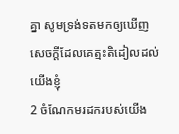គ្នា សូមទ្រង់ទតមកឲ្យឃើញសេចក្ដីដែលគេត្មះតិដៀលដល់យើងខ្ញុំ
2 ចំណែកមរដករបស់យើង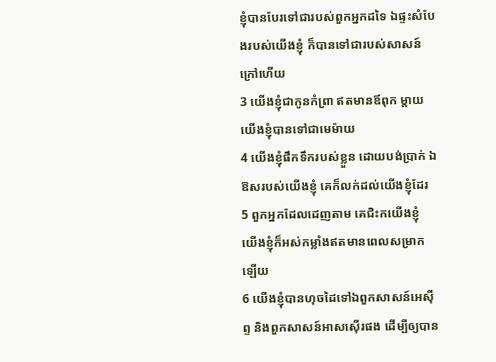ខ្ញុំបានបែរទៅជារបស់ពួកអ្នកដទៃ ឯផ្ទះសំបែងរបស់យើងខ្ញុំ ក៏បានទៅជារបស់សាសន៍ក្រៅហើយ
3 យើងខ្ញុំជាកូនកំព្រា ឥតមានឪពុក ម្តាយយើងខ្ញុំបានទៅជាមេម៉ាយ
4 យើងខ្ញុំផឹកទឹករបស់ខ្លួន ដោយបង់ប្រាក់ ឯឱសរបស់យើងខ្ញុំ គេក៏លក់ដល់យើងខ្ញុំដែរ
5 ពួកអ្នកដែលដេញតាម គេជិះកយើងខ្ញុំ យើងខ្ញុំក៏អស់កម្លាំងឥតមានពេលសម្រាកឡើយ
6 យើងខ្ញុំបានហុចដៃទៅឯពួកសាសន៍អេស៊ីព្ទ និងពួកសាសន៍អាសស៊ើរផង ដើម្បីឲ្យបាន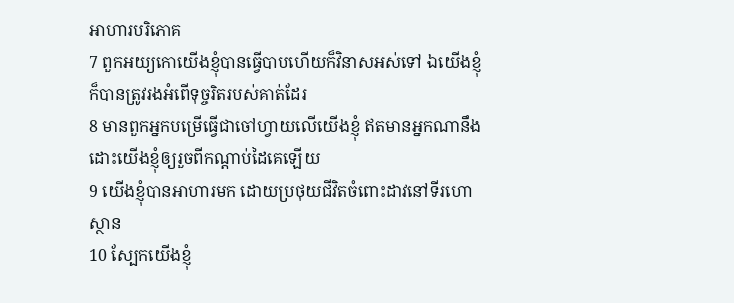អាហារបរិភោគ
7 ពួកអយ្យកោយើងខ្ញុំបានធ្វើបាបហើយក៏វិនាសអស់ទៅ ឯយើងខ្ញុំក៏បានត្រូវរងអំពើទុច្ចរិតរបស់គាត់ដែរ
8 មានពួកអ្នកបម្រើធ្វើជាចៅហ្វាយលើយើងខ្ញុំ ឥតមានអ្នកណានឹងដោះយើងខ្ញុំឲ្យរួចពីកណ្តាប់ដៃគេឡើយ
9 យើងខ្ញុំបានអាហារមក ដោយប្រថុយជីវិតចំពោះដាវនៅទីរហោស្ថាន
10 ស្បែកយើងខ្ញុំ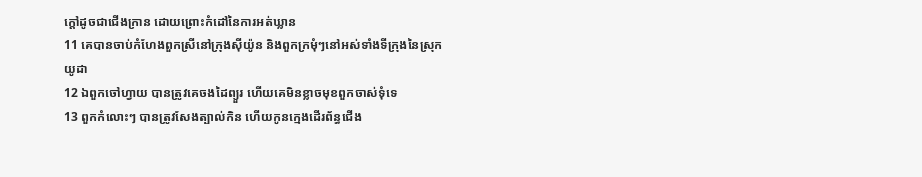ក្តៅដូចជាជើងក្រាន ដោយព្រោះកំដៅនៃការអត់ឃ្លាន
11 គេបានចាប់កំហែងពួកស្រីនៅក្រុងស៊ីយ៉ូន និងពួកក្រមុំៗនៅអស់ទាំងទីក្រុងនៃស្រុកយូដា
12 ឯពួកចៅហ្វាយ បានត្រូវគេចងដៃព្យួរ ហើយគេមិនខ្លាចមុខពួកចាស់ទុំទេ
13 ពួកកំលោះៗ បានត្រូវសែងត្បាល់កិន ហើយកូនក្មេងដើរព័ន្ធជើង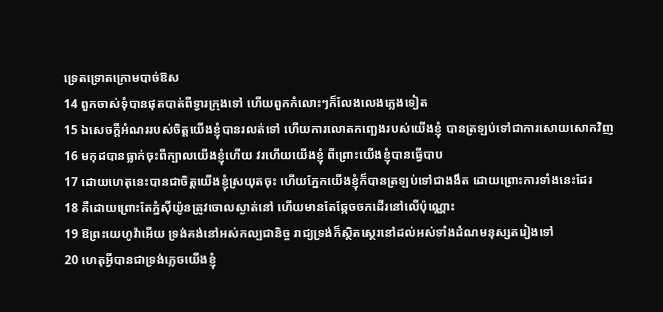ទ្រេតទ្រោតក្រោមបាច់ឱស
14 ពួកចាស់ទុំបានផុតបាត់ពីទ្វារក្រុងទៅ ហើយពួកកំលោះៗក៏លែងលេងភ្លេងទៀត
15 ឯសេចក្ដីអំណររបស់ចិត្តយើងខ្ញុំបានរលត់ទៅ ហើយការលោតកញ្ឆេងរបស់យើងខ្ញុំ បានត្រឡប់ទៅជាការសោយសោកវិញ
16 មកុដបានធ្លាក់ចុះពីក្បាលយើងខ្ញុំហើយ វរហើយយើងខ្ញុំ ពីព្រោះយើងខ្ញុំបានធ្វើបាប
17 ដោយហេតុនេះបានជាចិត្តយើងខ្ញុំស្រយុតចុះ ហើយភ្នែកយើងខ្ញុំក៏បានត្រឡប់ទៅជាងងឹត ដោយព្រោះការទាំងនេះដែរ
18 គឺដោយព្រោះតែភ្នំស៊ីយ៉ូនត្រូវចោលស្ងាត់នៅ ហើយមានតែឆ្កែចចកដើរនៅលើប៉ុណ្ណោះ
19 ឱព្រះយេហូវ៉ាអើយ ទ្រង់គង់នៅអស់កល្បជានិច្ច រាជ្យទ្រង់ក៏ស្ថិតស្ថេរនៅដល់អស់ទាំងដំណមនុស្សតរៀងទៅ
20 ហេតុអ្វីបានជាទ្រង់ភ្លេចយើងខ្ញុំ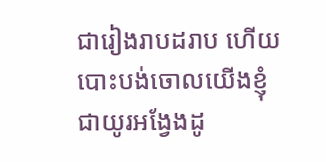ជារៀងរាបដរាប ហើយបោះបង់ចោលយើងខ្ញុំជាយូរអង្វែងដូ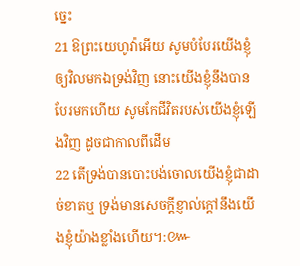ច្នេះ
21 ឱព្រះយេហូវ៉ាអើយ សូមបំបែរយើងខ្ញុំឲ្យវិលមកឯទ្រង់វិញ នោះយើងខ្ញុំនឹងបានបែរមកហើយ សូមកែជីវិតរបស់យើងខ្ញុំឡើងវិញ ដូចជាកាលពីដើម
22 តើទ្រង់បានបោះបង់ចោលយើងខ្ញុំជាដាច់ខាតឬ ទ្រង់មានសេចក្ដីខ្ញាល់ក្តៅនឹងយើងខ្ញុំយ៉ាងខ្លាំងហើយ។:៚